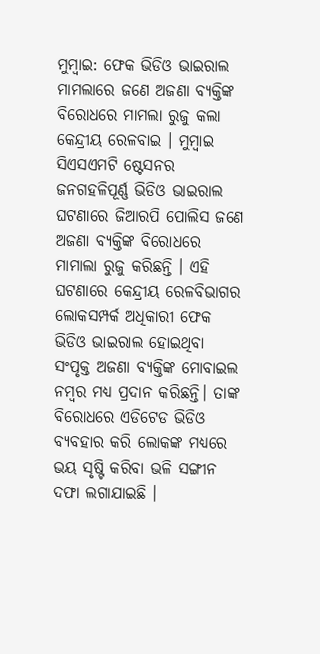ମୁମ୍ବାଇ: ଫେକ ଭିଡିଓ ଭାଇରାଲ ମାମଲାରେ ଜଣେ ଅଜଣା ବ୍ୟକ୍ତିଙ୍କ ବିରୋଧରେ ମାମଲା ରୁଜୁ କଲା କେନ୍ଦ୍ରୀୟ ରେଳବାଇ । ମୁମ୍ବାଇ ସିଏସଏମଟି ଷ୍ଟେସନର ଜନଗହଳିପୂର୍ଣ୍ଣ ଭିଡିଓ ଭାଇରାଲ ଘଟଣାରେ ଜିଆରପି ପୋଲିସ ଜଣେ ଅଜଣା ବ୍ୟକ୍ତିଙ୍କ ବିରୋଧରେ ମାମାଲା ରୁଜୁ କରିଛନ୍ତି । ଏହି ଘଟଣାରେ କେନ୍ଦ୍ରୀୟ ରେଳବିଭାଗର ଲୋକସମ୍ପର୍କ ଅଧିକାରୀ ଫେକ ଭିଡିଓ ଭାଇରାଲ ହୋଇଥିବା ସଂପୃକ୍ତ ଅଜଣା ବ୍ୟକ୍ତିଙ୍କ ମୋବାଇଲ ନମ୍ବର ମଧ୍ୟ ପ୍ରଦାନ କରିଛନ୍ତି। ତାଙ୍କ ବିରୋଧରେ ଏଡିଟେଡ ଭିଡିଓ ବ୍ୟବହାର କରି ଲୋକଙ୍କ ମଧ୍ୟରେ ଭୟ ସୃଷ୍ଟି କରିବା ଭଳି ସଙ୍ଗୀନ ଦଫା ଲଗାଯାଇଛି ।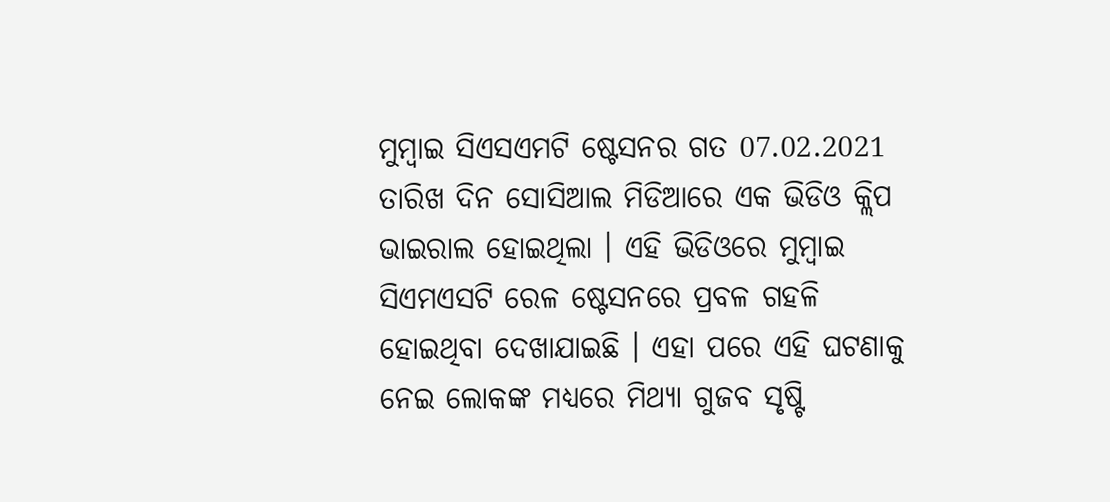ମୁମ୍ବାଇ ସିଏସଏମଟି ଷ୍ଟେସନର ଗତ 07.02.2021 ତାରିଖ ଦିନ ସୋସିଆଲ ମିଡିଆରେ ଏକ ଭିଡିଓ କ୍ଲିପ ଭାଇରାଲ ହୋଇଥିଲା । ଏହି ଭିଡିଓରେ ମୁମ୍ବାଇ ସିଏମଏସଟି ରେଳ ଷ୍ଟେସନରେ ପ୍ରବଳ ଗହଳି ହୋଇଥିବା ଦେଖାଯାଇଛି । ଏହା ପରେ ଏହି ଘଟଣାକୁ ନେଇ ଲୋକଙ୍କ ମଧ୍ୟରେ ମିଥ୍ୟା ଗୁଜବ ସୃଷ୍ଟି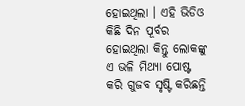ହୋଇଥିଲା । ଏହି ଭିଡିଓ କିଛି ଦିନ ପୂର୍ବର ହୋଇଥିଲା କିନ୍ତୁ ଲୋକଙ୍କୁ ଏ ଭଳି ମିଥ୍ୟା ପୋଷ୍ଟ କରି ଗୁଜବ ସୃଷ୍ଟି କରିଛନ୍ତି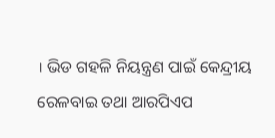। ଭିଡ ଗହଳି ନିୟନ୍ତ୍ରଣ ପାଇଁ କେନ୍ଦ୍ରୀୟ ରେଳବାଇ ତଥା ଆରପିଏପ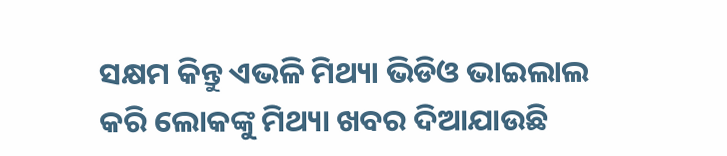ସକ୍ଷମ କିନ୍ତୁ ଏଭଳି ମିଥ୍ୟା ଭିଡିଓ ଭାଇଲାଲ କରି ଲୋକଙ୍କୁ ମିଥ୍ୟା ଖବର ଦିଆଯାଉଛି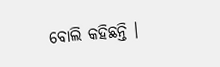ବୋଲି କହିଛନ୍ତି ।